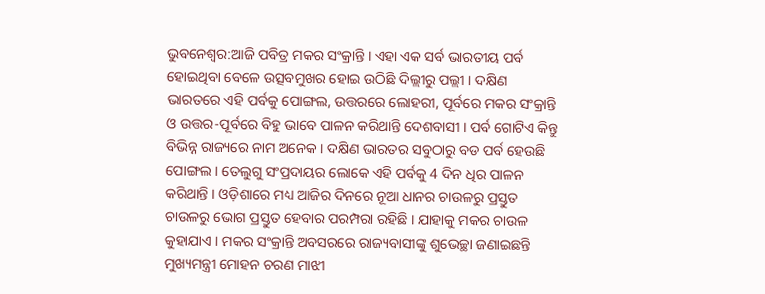ଭୁବନେଶ୍ବର:ଆଜି ପବିତ୍ର ମକର ସଂକ୍ରାନ୍ତି । ଏହା ଏକ ସର୍ବ ଭାରତୀୟ ପର୍ବ ହୋଇଥିବା ବେଳେ ଉତ୍ସବମୁଖର ହୋଇ ଉଠିଛି ଦିଲ୍ଲୀରୁ ପଲ୍ଲୀ । ଦକ୍ଷିଣ ଭାରତରେ ଏହି ପର୍ବକୁ ପୋଙ୍ଗଲ, ଉତ୍ତରରେ ଲୋହରୀ, ପୂର୍ବରେ ମକର ସଂକ୍ରାନ୍ତି ଓ ଉତ୍ତର-ପୂର୍ବରେ ବିହୁ ଭାବେ ପାଳନ କରିଥାନ୍ତି ଦେଶବାସୀ । ପର୍ବ ଗୋଟିଏ କିନ୍ତୁ ବିଭିନ୍ନ ରାଜ୍ୟରେ ନାମ ଅନେକ । ଦକ୍ଷିଣ ଭାରତର ସବୁଠାରୁ ବଡ ପର୍ବ ହେଉଛି ପୋଙ୍ଗଲ । ତେଲୁଗୁ ସଂପ୍ରଦାୟର ଲୋକେ ଏହି ପର୍ବକୁ 4 ଦିନ ଧିର ପାଳନ କରିଥାନ୍ତି । ଓଡ଼ିଶାରେ ମଧ୍ୟ ଆଜିର ଦିନରେ ନୂଆ ଧାନର ଚାଉଳରୁ ପ୍ରସ୍ତୁତ ଚାଉଳରୁ ଭୋଗ ପ୍ରସ୍ତୁତ ହେବାର ପରମ୍ପରା ରହିଛି । ଯାହାକୁ ମକର ଚାଉଳ କୁହାଯାଏ । ମକର ସଂକ୍ରାନ୍ତି ଅବସରରେ ରାଜ୍ୟବାସୀଙ୍କୁ ଶୁଭେଚ୍ଛା ଜଣାଇଛନ୍ତି ମୁଖ୍ୟମନ୍ତ୍ରୀ ମୋହନ ଚରଣ ମାଝୀ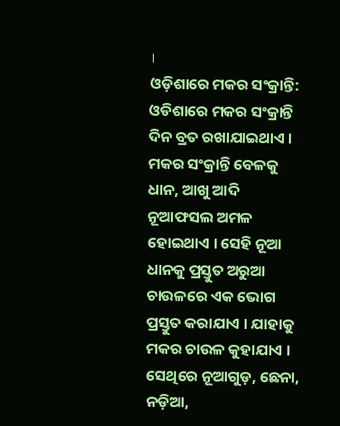।
ଓଡ଼ିଶାରେ ମକର ସଂକ୍ରାନ୍ତି:
ଓଡିଶାରେ ମକର ସଂକ୍ରାନ୍ତି ଦିନ ବ୍ରତ ରଖାଯାଇଥାଏ । ମକର ସଂକ୍ରାନ୍ତି ବେଳକୁ ଧାନ, ଆଖୁ ଆଦି ନୂଆଫସଲ ଅମଳ ହୋଇଥାଏ । ସେହି ନୂଆ ଧାନକୁ ପ୍ରସ୍ତୁତ ଅରୁଆ ଚାଉଳରେ ଏକ ଭୋଗ ପ୍ରସ୍ତୁତ କରାଯାଏ । ଯାହାକୁ ମକର ଚାଉଳ କୁହାଯାଏ । ସେଥିରେ ନୂଆଗୁଡ଼, ଛେନା, ନଡ଼ିଆ,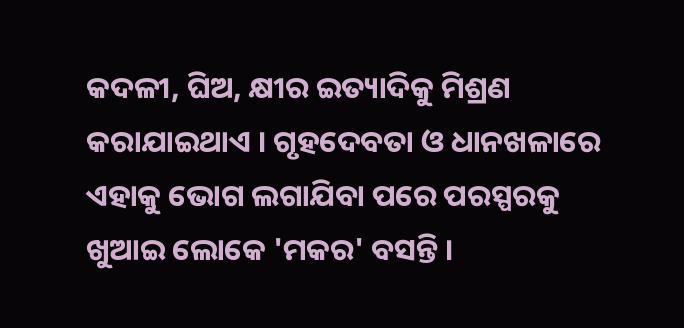କଦଳୀ, ଘିଅ, କ୍ଷୀର ଇତ୍ୟାଦିକୁ ମିଶ୍ରଣ କରାଯାଇଥାଏ । ଗୃହଦେବତା ଓ ଧାନଖଳାରେ ଏହାକୁ ଭୋଗ ଲଗାଯିବା ପରେ ପରସ୍ପରକୁ ଖୁଆଇ ଲୋକେ 'ମକର' ବସନ୍ତି ।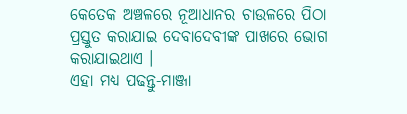କେତେକ ଅଞ୍ଚଳରେ ନୂଆଧାନର ଚାଉଳରେ ପିଠା ପ୍ରସ୍ତୁତ କରାଯାଇ ଦେବାଦେବୀଙ୍କ ପାଖରେ ଭୋଗ କରାଯାଇଥାଏ ।
ଏହା ମଧ୍ୟ ପଢନ୍ତୁ-ମାଞ୍ଜା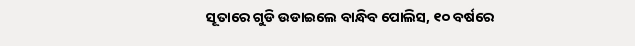ସୂତାରେ ଗୁଡି ଉଡାଇଲେ ବାନ୍ଧିବ ପୋଲିସ, ୧୦ ବର୍ଷରେ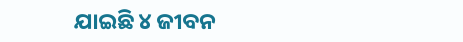ଯାଇଛି ୪ ଜୀବନ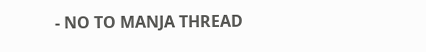- NO TO MANJA THREAD